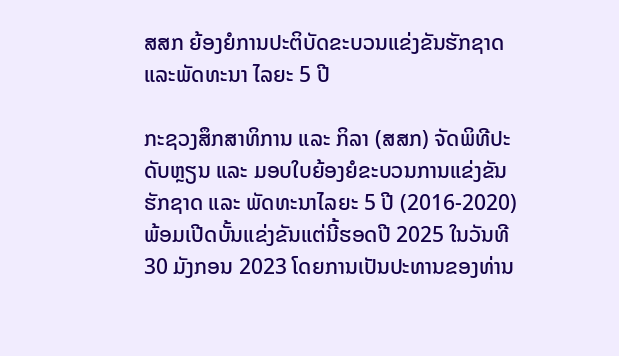ສສກ ຍ້ອງຍໍການປະຕິບັດຂະບວນແຂ່ງຂັນຮັກຊາດ ແລະພັດທະນາ ໄລຍະ 5 ປີ

ກະຊວງສຶກສາທິການ ແລະ ກິລາ (ສສກ) ຈັດພິທີປະດັບຫຼຽນ ແລະ ມອບໃບຍ້ອງຍໍຂະບວນການແຂ່ງຂັນຮັກຊາດ ແລະ ພັດທະນາໄລຍະ 5 ປີ (2016-2020) ພ້ອມເປີດບັ້ນແຂ່ງຂັນແຕ່ນີ້ຮອດປີ 2025 ໃນວັນທີ 30 ມັງກອນ 2023 ໂດຍການເປັນປະທານຂອງທ່ານ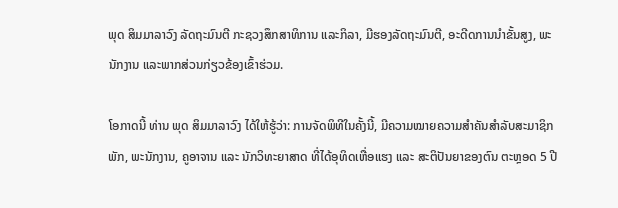ພຸດ ສິມມາລາວົງ ລັດຖະມົນຕີ ກະຊວງສຶກສາທິການ ແລະກິລາ, ມີຮອງລັດຖະມົນຕີ, ອະດີດການນຳຂັ້ນສູງ, ພະນັກງານ ແລະພາກສ່ວນກ່ຽວຂ້ອງເຂົ້າຮ່ວມ.

ໂອກາດນີ້ ທ່ານ ພຸດ ສິມມາລາວົງ ໄດ້ໃຫ້ຮູ້ວ່າ: ການຈັດພິທີໃນຄັ້ງນີ້, ມີຄວາມໝາຍຄວາມສໍາຄັນສໍາລັບສະມາຊິກພັກ, ພະນັກງານ, ຄູອາຈານ ແລະ ນັກວິທະຍາສາດ ທີ່ໄດ້ອຸທິດເຫື່ອແຮງ ແລະ ສະຕິປັນຍາຂອງຕົນ ຕະຫຼອດ 5 ປີ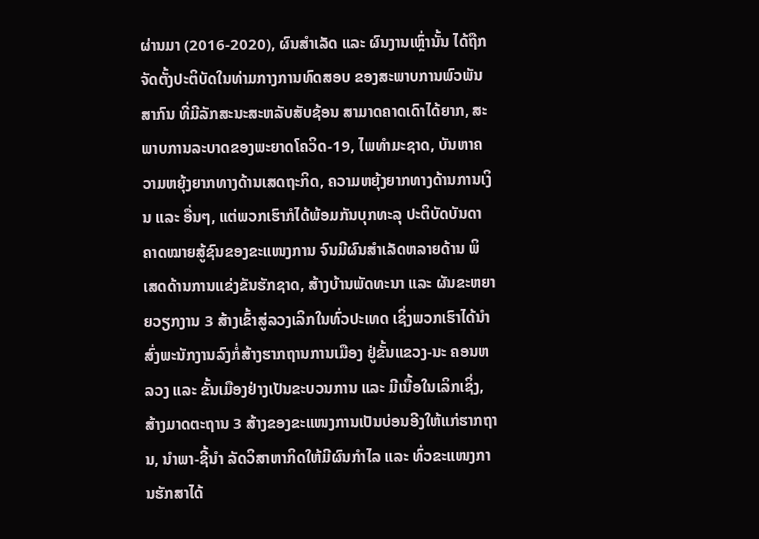ຜ່ານມາ (2016-2020), ຜົນສໍາເລັດ ແລະ ຜົນງານເຫຼົ່ານັ້ນ ໄດ້ຖືກຈັດຕັ້ງປະຕິບັດໃນທ່າມກາງການທົດສອບ ຂອງສະພາບການພົວພັນສາກົນ ທີ່ມີລັກສະນະສະຫລັບສັບຊ້ອນ ສາມາດຄາດເດົາໄດ້ຍາກ, ສະພາບການລະບາດຂອງພະຍາດໂຄວິດ-19, ໄພທຳມະຊາດ, ບັນຫາຄວາມຫຍຸ້ງຍາກທາງດ້ານເສດຖະກິດ, ຄວາມຫຍຸ້ງຍາກທາງດ້ານການເງິນ ແລະ ອື່ນໆ, ແຕ່ພວກເຮົາກໍໄດ້ພ້ອມກັນບຸກທະລຸ ປະຕິບັດບັນດາຄາດໝາຍສູ້ຊົນຂອງຂະແໜງການ ຈົນມີຜົນສຳເລັດຫລາຍດ້ານ ພິ ເສດດ້ານການແຂ່ງຂັນຮັກຊາດ, ສ້າງບ້ານພັດທະນາ ແລະ ຜັນຂະຫຍາຍວຽກງານ 3 ສ້າງເຂົ້າສູ່ລວງເລິກໃນທົ່ວປະເທດ ເຊິ່ງພວກເຮົາໄດ້ນໍາສົ່ງພະນັກງານລົງກໍ່ສ້າງຮາກຖານການເມືອງ ຢູ່ຂັ້ນແຂວງ-ນະ ຄອນຫລວງ ແລະ ຂັ້ນເມືອງຢ່າງເປັນຂະບວນການ ແລະ ມີເນື້ອໃນເລິກເຊິ່ງ, ສ້າງມາດຕະຖານ 3 ສ້າງຂອງຂະແໜງການເປັນບ່ອນອີງໃຫ້ແກ່ຮາກຖານ, ນຳພາ-ຊີ້ນຳ ລັດວິສາຫາກິດໃຫ້ມີຜົນກຳໄລ ແລະ ທົ່ວຂະແໜງການຮັກສາໄດ້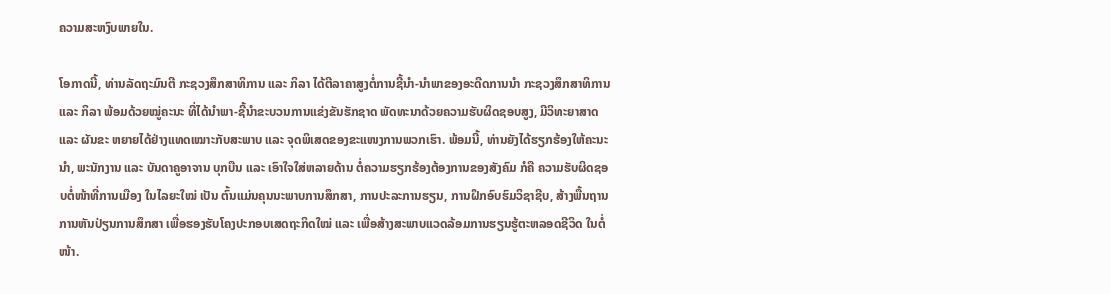ຄວາມສະຫງົບພາຍໃນ.

ໂອກາດນີ້, ທ່ານລັດຖະມົນຕີ ກະຊວງສຶກສາທິການ ແລະ ກິລາ ໄດ້ຕີລາຄາສູງຕໍ່ການຊີ້ນຳ-ນຳພາຂອງອະດີດການນຳ ກະຊວງສຶກສາທິການ ແລະ ກິລາ ພ້ອມດ້ວຍໝູ່ຄະນະ ທີ່ໄດ້ນໍາພາ-ຊີ້ນໍາຂະບວນການແຂ່ງຂັນຮັກຊາດ ພັດທະນາດ້ວຍຄວາມຮັບຜິດຊອບສູງ, ມີວິທະຍາສາດ ແລະ ຜັນຂະ ຫຍາຍໄດ້ຢ່າງແທດເໝາະກັບສະພາບ ແລະ ຈຸດພິເສດຂອງຂະແໜງການພວກເຮົາ. ພ້ອມນີ້, ທ່ານຍັງໄດ້ຮຽກຮ້ອງໃຫ້ຄະນະນຳ, ພະນັກງານ ແລະ ບັນດາຄູອາຈານ ບຸກບືນ ແລະ ເອົາໃຈໃສ່ຫລາຍດ້ານ ຕໍ່ຄວາມຮຽກຮ້ອງຕ້ອງການຂອງສັງຄົມ ກໍຄື ຄວາມຮັບຜິດຊອບຕໍ່ໜ້າທີ່ການເມືອງ ໃນໄລຍະໃໝ່ ເປັນ ຕົ້ນແມ່ນຄຸນນະພາບການສຶກສາ, ການປະລະການຮຽນ, ການຝຶກອົບຮົມວິຊາຊີບ, ສ້າງພື້ນຖານການຫັນປ່ຽນການສຶກສາ ເພື່ອຮອງຮັບໂຄງປະກອບເສດຖະກິດໃໝ່ ແລະ ເພື່ອສ້າງສະພາບແວດລ້ອມການຮຽນຮູ້ຕະຫລອດຊີວິດ ໃນຕໍ່ໜ້າ.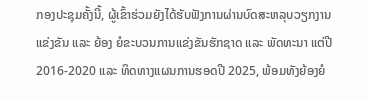ກອງປະຊຸມຄັ້ງນີ້, ຜູ້ເຂົ້າຮ່ວມຍັງໄດ້ຮັບຟັງການຜ່ານບົດສະຫລຸບວຽກງານແຂ່ງຂັນ ແລະ ຍ້ອງ ຍໍຂະບວນການແຂ່ງຂັນຮັກຊາດ ແລະ ພັດທະນາ ແຕ່ປີ 2016-2020 ແລະ ທິດທາງແຜນການຮອດປີ 2025, ພ້ອມທັງຍ້ອງຍໍ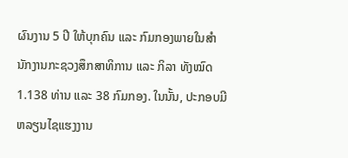ຜົນງານ 5 ປີ ໃຫ້ບຸກຄົນ ແລະ ກົມກອງພາຍໃນສໍານັກງານກະຊວງສຶກສາທິການ ແລະ ກິລາ ທັງໝົດ 1.138 ທ່ານ ແລະ 38 ກົມກອງ. ໃນນັ້ນ, ປະກອບມີ ຫລຽນໄຊແຮງງານ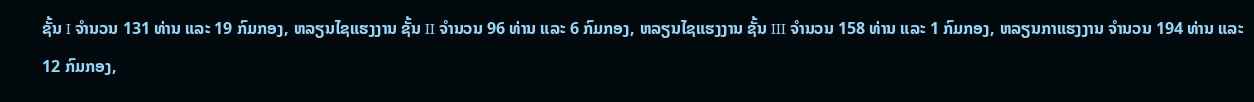ຊັ້ນ I ຈຳນວນ 131 ທ່ານ ແລະ 19 ກົມກອງ, ຫລຽນໄຊແຮງງານ ຊັ້ນ II ຈຳນວນ 96 ທ່ານ ແລະ 6 ກົມກອງ, ຫລຽນໄຊແຮງງານ ຊັ້ນ III ຈໍານວນ 158 ທ່ານ ແລະ 1 ກົມກອງ, ຫລຽນກາແຮງງານ ຈຳນວນ 194 ທ່ານ ແລະ 12 ກົມກອງ,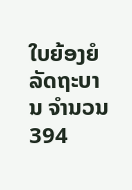ໃບຍ້ອງຍໍລັດຖະບານ ຈຳນວນ 394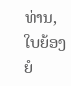ທ່ານ, ໃບຍ້ອງຍໍ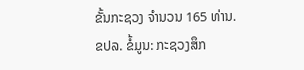ຂັ້ນກະຊວງ ຈຳນວນ 165 ທ່ານ.
ຂປລ. ຂໍ້ມູນ: ກະຊວງສຶກ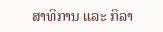ສາທິການ ແລະ ກິລາ